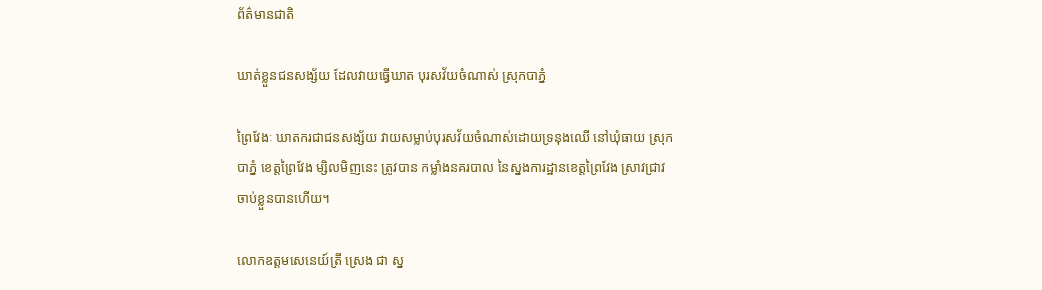ព័ត៌មានជាតិ

ឃាត់ខ្លួនជនសង្ស័យ ដែលវាយធ្វើឃាត បុរសវ័យចំណាស់ ស្រុកបាភ្នំ

ព្រៃវែងៈ ឃាតករជាជនសង្ស័យ វាយសម្លាប់បុរសវ័យចំណាស់ដោយទ្រនុងឈើ នៅឃុំធាយ ស្រុកបាភ្នំ ខេត្តព្រៃវែង ម្សិលមិញនេះ ត្រូវបាន កម្លាំងនគរបាល នៃស្នងការដ្ឋានខេត្តព្រៃវែង ស្រាវជ្រាវចាប់ខ្លួនបានហើយ។

លោកឧត្តមសេនេយ៍ត្រី ស្រេង ជា ស្ន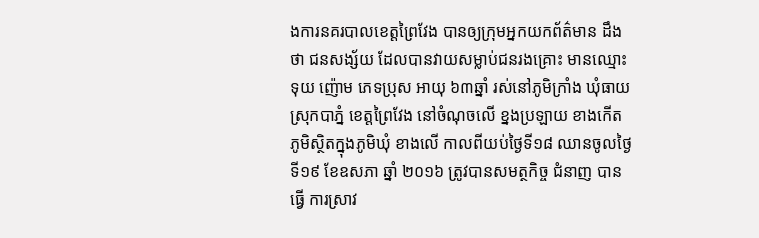ងការនគរបាលខេត្តព្រៃវែង បានឲ្យក្រុមអ្នកយកព័ត៌មាន ដឹងថា ជនសង្ស័យ ដែលបានវាយសម្លាប់ជនរងគ្រោះ មានឈ្មោះ ទុយ ញ៉ោម ភេទប្រុស អាយុ ៦៣ឆ្នាំ រស់នៅភូមិក្រាំង ឃុំធាយ ស្រុកបាភ្នំ ខេត្តព្រៃវែង នៅចំណុចលើ ខ្នងប្រឡាយ ខាងកើត ភូមិស្ថិតក្នុងភូមិឃុំ ខាងលើ កាលពីយប់ថ្ងៃទី១៨ ឈានចូលថ្ងៃទី១៩ ខែឧសភា ឆ្នាំ ២០១៦ ត្រូវបានសមត្ថកិច្ច ជំនាញ បានធ្វើ ការស្រាវ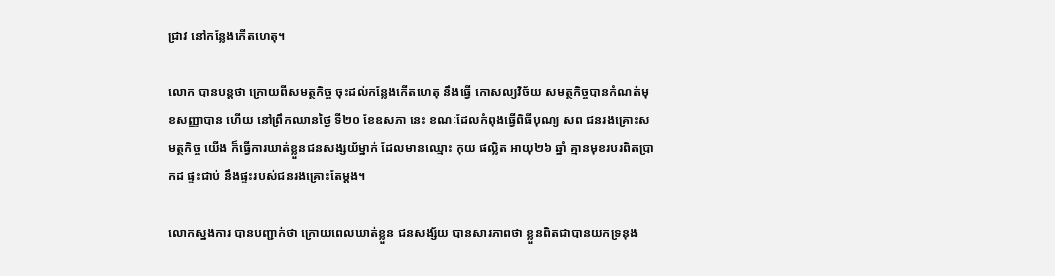ជ្រាវ នៅកន្លែងកើតហេតុ។

លោក បានបន្តថា ក្រោយពីសមត្ថកិច្ច ចុះដល់កន្លែងកើតហេតុ នឹងធ្វើ កោសល្យវិច័យ សមត្ថកិច្ចបានកំណត់មុខសញ្ញាបាន ហើយ នៅព្រឹកឈានថ្ងៃ ទី២០ ខែឧសភា នេះ ខណៈដែលកំពុងធ្វើពិធីបុណ្យ សព ជនរងគ្រោះសមត្ថកិច្ច យើង ក៏ធ្វើការឃាត់ខ្លួនជនសង្សយ័ម្នាក់ ដែលមានឈ្មោះ កុយ ផល្លិត អាយុ២៦ ឆ្នាំ គ្មានមុខរបរពិតប្រាកដ ផ្ទះជាប់ នឹងផ្ទះរបស់ជនរងគ្រោះតែម្តង។

លោកស្នងការ បានបញ្ជាក់ថា ក្រោយពេលឃាត់ខ្លួន ជនសង្ស័យ បានសារភាពថា ខ្លួនពិតជាបានយកទ្រនុង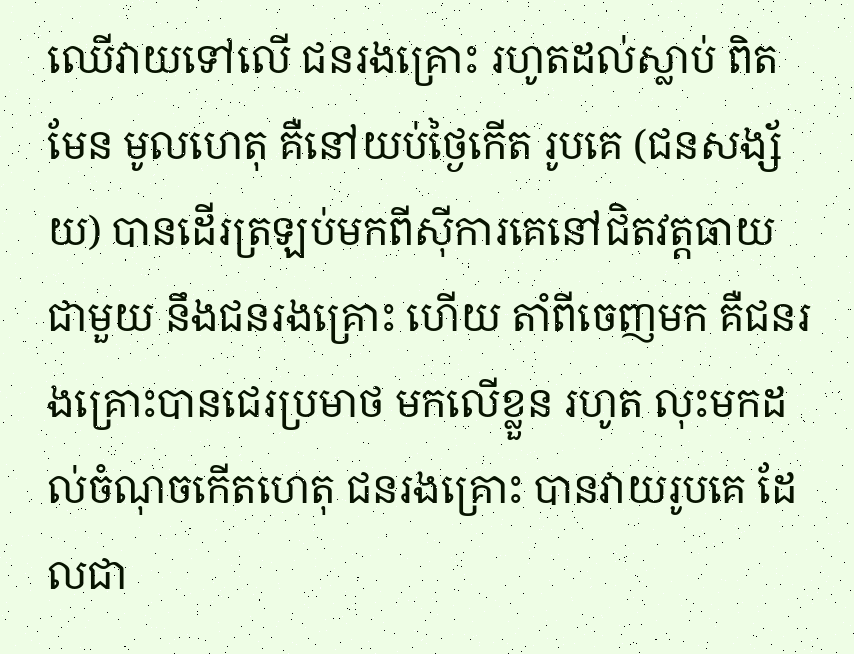ឈើវាយទៅលើ ជនរងគ្រោះ រហូតដល់ស្លាប់ ពិតមែន មូលហេតុ គឺនៅយប់ថ្ងៃកើត រូបគេ (ជនសង្ស័យ) បានដើរត្រឡប់មកពីស៊ីការគេនៅជិតវត្តធាយ ជាមួយ នឹងជនរងគ្រោះ ហើយ តាំពីចេញមក គឺជនរងគ្រោះបានជេរប្រមាថ មកលើខ្លួន រហូត លុះមកដល់ចំណុចកើតហេតុ ជនរងគ្រោះ បានវាយរូបគេ ដែលជា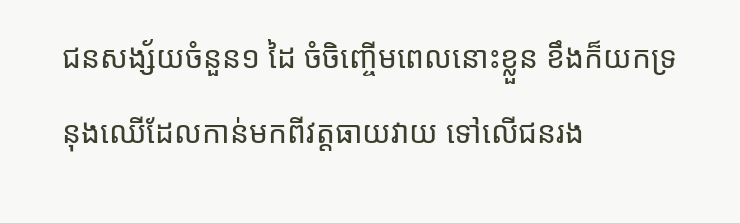ជនសង្ស័យចំនួន១ ដៃ ចំចិញ្ចើមពេលនោះខ្លួន ខឹងក៏យកទ្រនុងឈើដែលកាន់មកពីវត្តធាយវាយ ទៅលើជនរង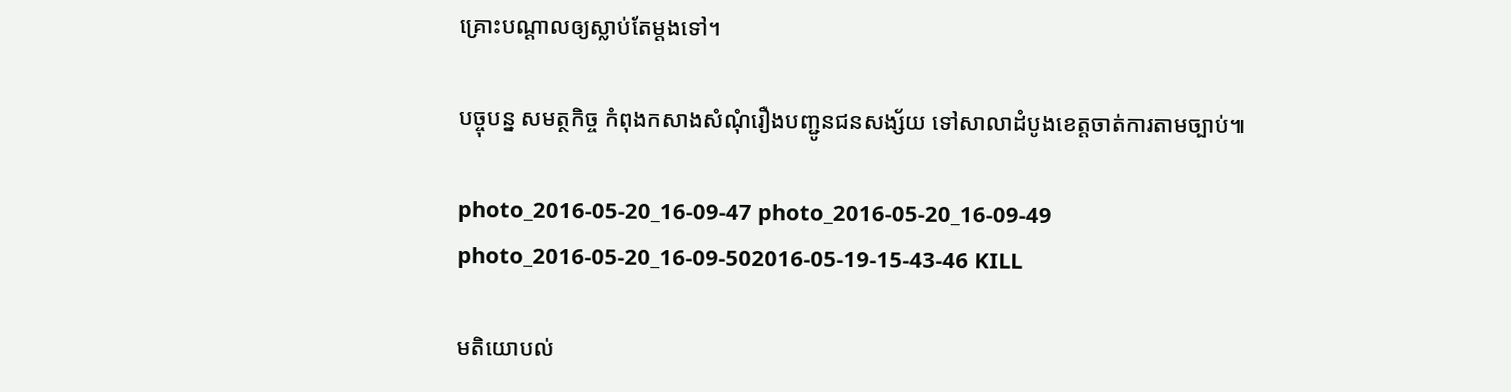គ្រោះបណ្តាលឲ្យស្លាប់តែម្តងទៅ។

បច្ចុបន្ន សមត្ថកិច្ច កំពុងកសាងសំណុំរឿងបញ្ជូនជនសង្ស័យ ទៅសាលាដំបូងខេត្តចាត់ការតាមច្បាប់៕

photo_2016-05-20_16-09-47 photo_2016-05-20_16-09-49 photo_2016-05-20_16-09-502016-05-19-15-43-46 KILL

មតិយោបល់